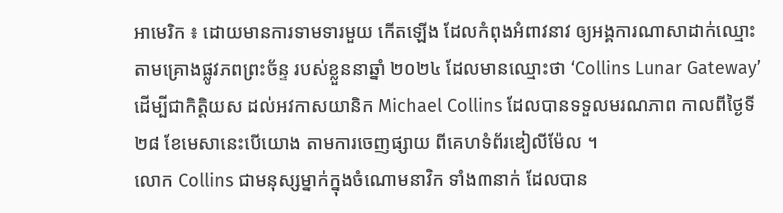អាមេរិក ៖ ដោយមានការទាមទារមួយ កើតឡើង ដែលកំពុងអំពាវនាវ ឲ្យអង្គការណាសាដាក់ឈ្មោះ តាមគ្រោងផ្លូវភពព្រះច័ន្ទ របស់ខ្លួននាឆ្នាំ ២០២៤ ដែលមានឈ្មោះថា ‘Collins Lunar Gateway’ ដើម្បីជាកិត្តិយស ដល់អវកាសយានិក Michael Collins ដែលបានទទួលមរណភាព កាលពីថ្ងៃទី ២៨ ខែមេសានេះបើយោង តាមការចេញផ្សាយ ពីគេហទំព័រឌៀលីម៉ែល ។
លោក Collins ជាមនុស្សម្នាក់ក្នុងចំណោមនាវិក ទាំង៣នាក់ ដែលបាន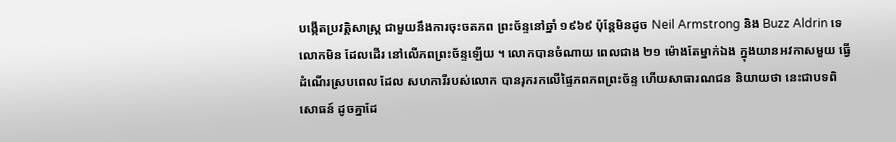បង្កើតប្រវត្តិសាស្ត្រ ជាមួយនឹងការចុះចតភព ព្រះច័ន្ទនៅឆ្នាំ ១៩៦៩ ប៉ុន្តែមិនដូច Neil Armstrong និង Buzz Aldrin ទេ លោកមិន ដែលដើរ នៅលើភពព្រះច័ន្ទឡើយ ។ លោកបានចំណាយ ពេលជាង ២១ ម៉ោងតែម្នាក់ឯង ក្នុងយានអវកាសមួយ ធ្វើដំណើរស្របពេល ដែល សហការីរបស់លោក បានរុករកលើផ្ទៃភពភពព្រះច័ន្ទ ហើយសាធារណជន និយាយថា នេះជាបទពិសោធន៍ ដូចគ្នាដែ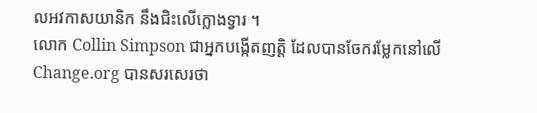លអវកាសយានិក នឹងជិះលើក្លោងទ្វារ ។
លោក Collin Simpson ជាអ្នកបង្កើតញត្តិ ដែលបានចែករម្លែកនៅលើ Change.org បានសរសេរថា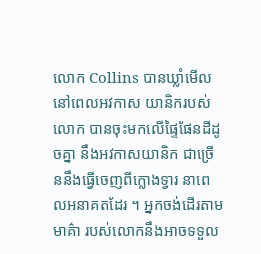លោក Collins បានឃ្លាំមើល នៅពេលអវកាស យានិករបស់លោក បានចុះមកលើផ្ទៃផែនដីដូចគ្នា នឹងអវកាសយានិក ជាច្រើននឹងធ្វើចេញពីក្លោងទ្វារ នាពេលអនាគតដែរ ។ អ្នកចង់ដើរតាមមាគ៌ា របស់លោកនឹងអាចទទួល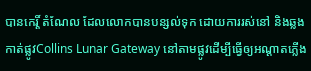បានកេរ្តិ៍ តំណែល ដែលលោកបានបន្សល់ទុក ដោយការរស់នៅ និងឆ្លងកាត់ផ្លូវCollins Lunar Gateway នៅតាមផ្លូវដើម្បីធ្វើឲ្យអណ្តាតភ្លើង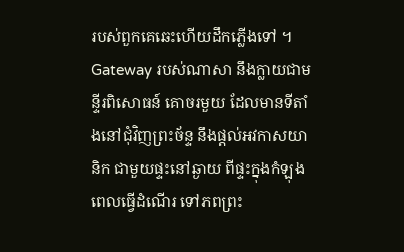របស់ពួកគេឆេះហើយដឹកភ្លើងទៅ ។
Gateway របស់ណាសា នឹងក្លាយជាមន្ទីរពិសោធន៍ គោចរមួយ ដែលមានទីតាំងនៅជុំវិញព្រះច័ន្ទ នឹងផ្តល់អវកាសយានិក ជាមួយផ្ទះនៅឆ្ងាយ ពីផ្ទះក្នុងកំឡុងពេលធ្វើដំណើរ ទៅភពព្រះ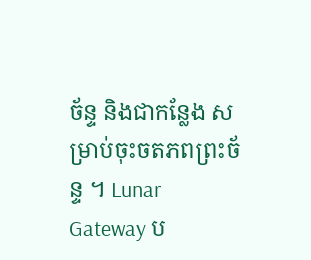ច័ន្ទ និងជាកន្លែង សម្រាប់ចុះចតភពព្រះច័ន្ទ ។ Lunar Gateway ប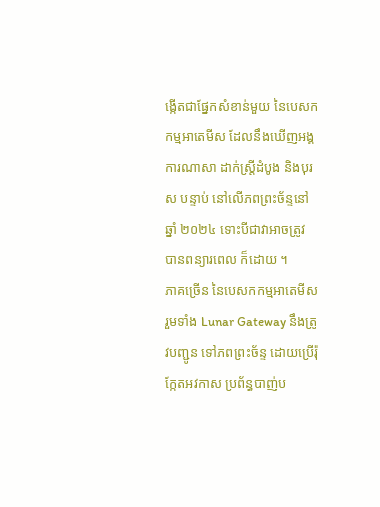ង្កើតជាផ្នែកសំខាន់មួយ នៃបេសកកម្មអាតេមីស ដែលនឹងឃើញអង្គការណាសា ដាក់ស្ត្រីដំបូង និងបុរស បន្ទាប់ នៅលើភពព្រះច័ន្ទនៅឆ្នាំ ២០២៤ ទោះបីជាវាអាចត្រូវ បានពន្យារពេល ក៏ដោយ ។
ភាគច្រើន នៃបេសកកម្មអាតេមីស រួមទាំង Lunar Gateway នឹងត្រូវបញ្ជូន ទៅភពព្រះច័ន្ទ ដោយប្រើរ៉ុក្កែតអវកាស ប្រព័ន្ធបាញ់ប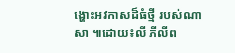ង្ហោះអវកាសដ៏ធំថ្មី របស់ណាសា ៕ដោយ៖លី ភីលីព